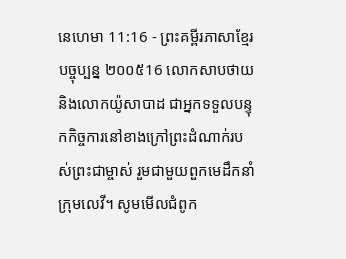នេហេមា 11:16 - ព្រះគម្ពីរភាសាខ្មែរបច្ចុប្បន្ន ២០០៥16 លោកសាបថាយ និងលោកយ៉ូសាបាដ ជាអ្នកទទួលបន្ទុកកិច្ចការនៅខាងក្រៅព្រះដំណាក់របស់ព្រះជាម្ចាស់ រួមជាមួយពួកមេដឹកនាំក្រុមលេវី។ សូមមើលជំពូក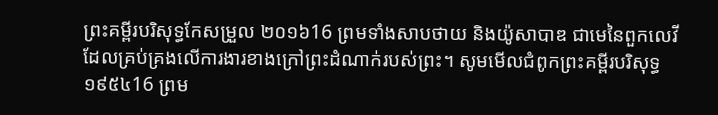ព្រះគម្ពីរបរិសុទ្ធកែសម្រួល ២០១៦16 ព្រមទាំងសាបថាយ និងយ៉ូសាបាឌ ជាមេនៃពួកលេវី ដែលគ្រប់គ្រងលើការងារខាងក្រៅព្រះដំណាក់របស់ព្រះ។ សូមមើលជំពូកព្រះគម្ពីរបរិសុទ្ធ ១៩៥៤16 ព្រម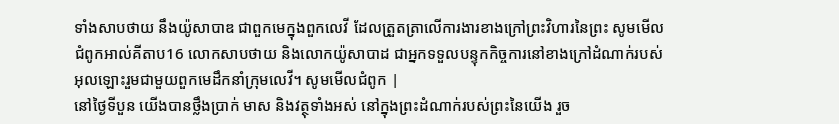ទាំងសាបថាយ នឹងយ៉ូសាបាឌ ជាពួកមេក្នុងពួកលេវី ដែលត្រួតត្រាលើការងារខាងក្រៅព្រះវិហារនៃព្រះ សូមមើលជំពូកអាល់គីតាប16 លោកសាបថាយ និងលោកយ៉ូសាបាដ ជាអ្នកទទួលបន្ទុកកិច្ចការនៅខាងក្រៅដំណាក់របស់អុលឡោះរួមជាមួយពួកមេដឹកនាំក្រុមលេវី។ សូមមើលជំពូក |
នៅថ្ងៃទីបួន យើងបានថ្លឹងប្រាក់ មាស និងវត្ថុទាំងអស់ នៅក្នុងព្រះដំណាក់របស់ព្រះនៃយើង រួច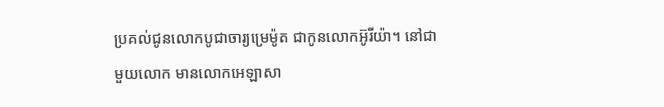ប្រគល់ជូនលោកបូជាចារ្យម្រេម៉ូត ជាកូនលោកអ៊ូរីយ៉ា។ នៅជាមួយលោក មានលោកអេឡាសា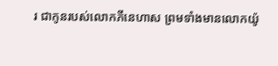រ ជាកូនរបស់លោកភីនេហាស ព្រមទាំងមានលោកយ៉ូ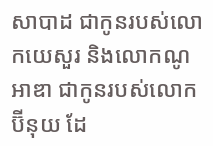សាបាដ ជាកូនរបស់លោកយេសួរ និងលោកណូអាឌា ជាកូនរបស់លោកប៊ីនុយ ដែ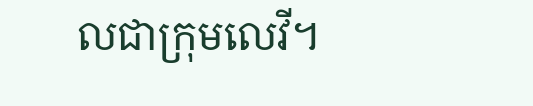លជាក្រុមលេវី។